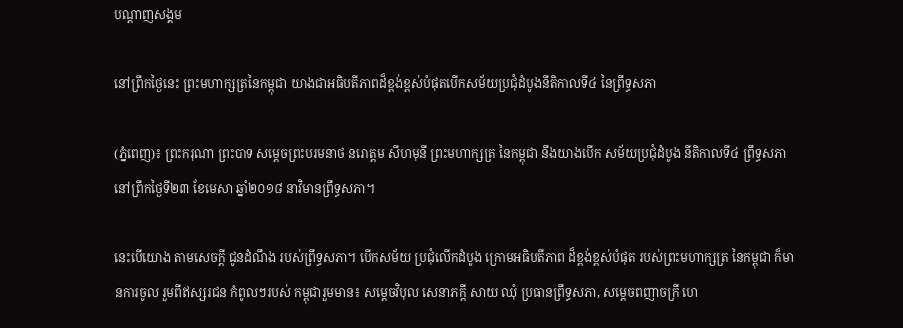បណ្តាញសង្គម

នៅព្រឹកថ្ងៃនេះ ព្រះមហាក្សត្រនៃកម្ពុជា យាងជាអធិបតីភាពដ៏ខ្ពង់ខ្ពស់បំផុតបើកសម័យប្រជុំដំបូងនីតិកាលទី៤ នៃព្រឹទ្ធសភា

(ភ្នំពេញ)៖ ព្រះករុណា ព្រះបាទ សម្ដេចព្រះបរមនាថ នរោត្ដម សីហមុនី ព្រះមហាក្សត្រ នៃកម្ពុជា នឹងយាងបើក សម័យប្រជុំដំបូង នីតិកាលទី៤ ព្រឹទ្ធសភា នៅព្រឹកថ្ងៃទី២៣ ខែមេសា ឆ្នាំ២០១៨ នាវិមានព្រឹទ្ធសភា។

នេះបើយោង តាមសេចក្តី ជូនដំណឹង របស់ព្រឹទ្ធសភា។ បើកសម័យ ប្រជុំលើកដំបូង ក្រោមអធិបតីភាព ដ៏ខ្ពង់ខ្ពស់បំផុត របស់ព្រះមហាក្សត្រ នៃកម្ពុជា ក៏មានការចូល រួមពីឥស្សរជន កំពូលៗរបស់ កម្ពុជារួមមាន៖ សម្តេចវិបុល សេនាភក្តី សាយ ឈុំ ប្រធានព្រឹទ្ធសភា, សម្តេចពញាចក្រី ហេ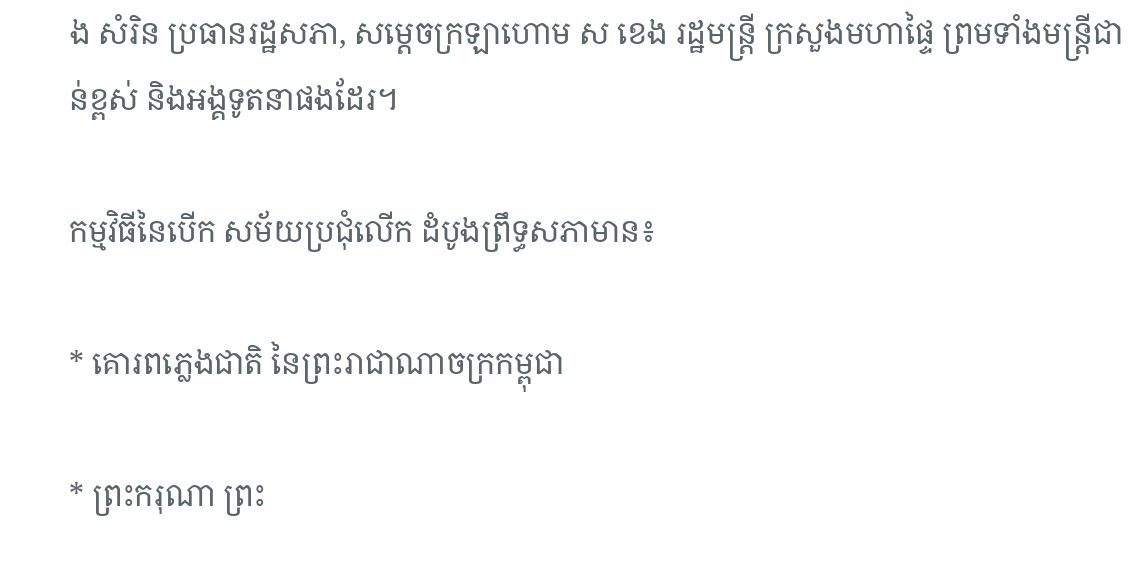ង សំរិន ប្រធានរដ្ឋសភា, សម្តេចក្រឡាហោម ស ខេង រដ្ឋមន្រ្តី ក្រសួងមហាផ្ទៃ ព្រមទាំងមន្រ្តីជាន់ខ្ពស់ និងអង្គទូតនាផងដែរ។

កម្មវិធីនៃបើក សម័យប្រជុំលើក ដំបូងព្រឹទ្ធសភាមាន៖

* គោរពភ្លេងជាតិ នៃព្រះរាជាណាចក្រកម្ពុជា

* ព្រះករុណា ព្រះ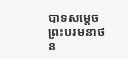បាទសម្តេច ព្រះបរមនាថ ន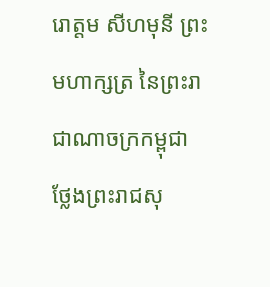រោត្តម សីហមុនី ព្រះមហាក្សត្រ នៃព្រះរាជាណាចក្រកម្ពុជា ថ្លែងព្រះរាជសុ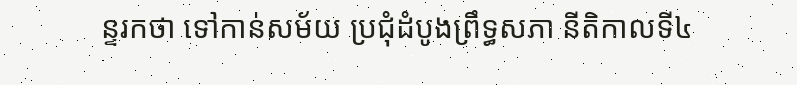ន្ទរកថា ទៅកាន់សម័យ ប្រជុំដំបូងព្រឹទ្ធសភា នីតិកាលទី៤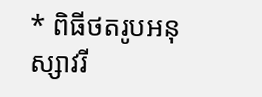* ពិធីថតរូបអនុស្សាវរី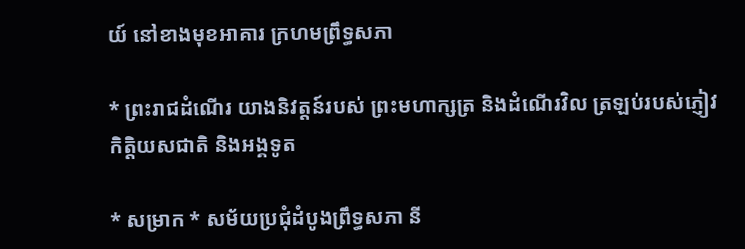យ៍ នៅខាងមុខអាគារ ក្រហមព្រឹទ្ធសភា

* ព្រះរាជដំណើរ យាងនិវត្តន៍របស់ ព្រះមហាក្សត្រ និងដំណើរវិល ត្រឡប់របស់ភ្ញៀវ កិត្តិយសជាតិ និងអង្គទូត

* សម្រាក * សម័យប្រជុំដំបូងព្រឹទ្ធសភា នី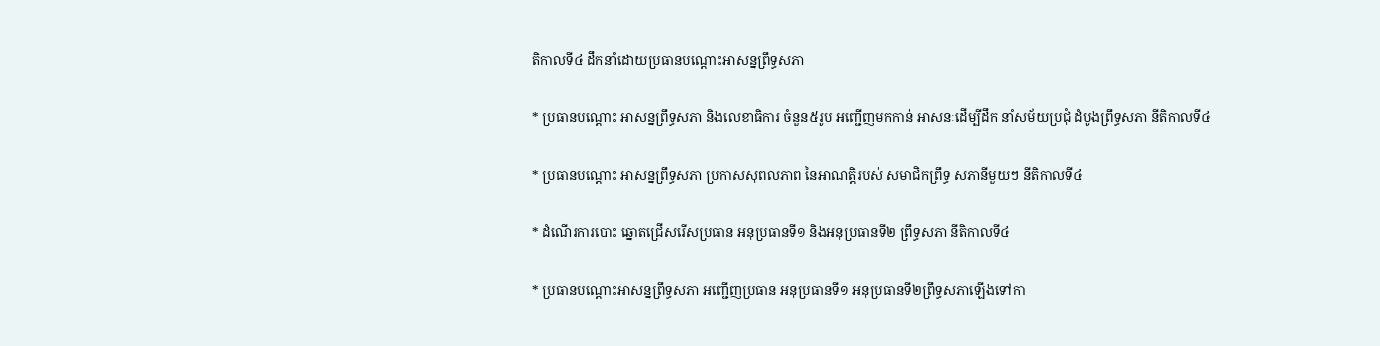តិកាលទី៤ ដឹកនាំដោយប្រធានបណ្តោះអាសន្នព្រឹទ្ធសភា

* ប្រធានបណ្តោះ អាសន្នព្រឹទ្ធសភា និងលេខាធិការ ចំនួន៥រូប អញ្ជើញមកកាន់ អាសនៈដើម្បីដឹក នាំសម័យប្រជុំ ដំបូងព្រឹទ្ធសភា នីតិកាលទី៤

* ប្រធានបណ្តោះ អាសន្នព្រឹទ្ធសភា ប្រកាសសុពលភាព នៃអាណត្តិរបស់ សមាជិកព្រឹទ្ធ សភានីមួយៗ នីតិកាលទី៤

* ដំណើរការបោះ ឆ្នោតជ្រើសរើសប្រធាន អនុប្រធានទី១ និងអនុប្រធានទី២ ព្រឹទ្ធសភា នីតិកាលទី៤

* ប្រធានបណ្តោះអាសន្នព្រឹទ្ធសភា អញ្ជើញប្រធាន អនុប្រធានទី១ អនុប្រធានទី២ព្រឹទ្ធសភាឡើងទៅកា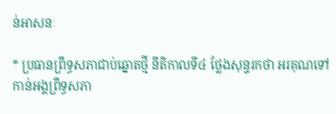ន់អាសនៈ

* ប្រធានព្រឹទ្ធសភាជាប់ឆ្នោតថ្មី នីតិកាលទី៤ ថ្លែងសុន្ទរកថា អរគុណទៅកាន់អង្គព្រឹទ្ធសភា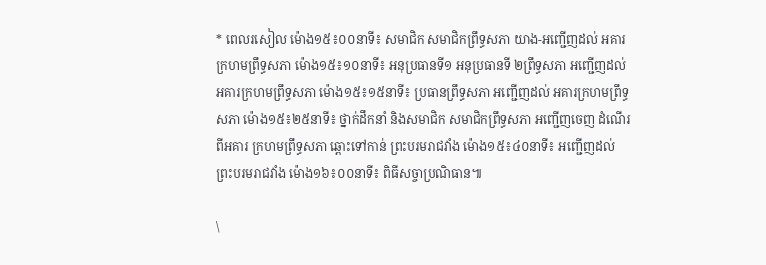* ពេលរសៀល ម៉ោង១៥៖០០នាទី៖ សមាជិក សមាជិកព្រឹទ្ធសភា យាង-អញ្ជើញដល់ អគារក្រហមព្រឹទ្ធសភា ម៉ោង១៥៖១០នាទី៖ អនុប្រធានទី១ អនុប្រធានទី ២ព្រឹទ្ធសភា អញ្ជើញដល់ អគារក្រហមព្រឹទ្ធសភា ម៉ោង១៥៖១៥នាទី៖ ប្រធានព្រឹទ្ធសភា អញ្ជើញដល់ អគារក្រហមព្រឹទ្ធសភា ម៉ោង១៥៖២៥នាទី៖ ថ្នាក់ដឹកនាំ និងសមាជិក សមាជិកព្រឹទ្ធសភា អញ្ជើញចេញ ដំណើរពីអគារ ក្រហមព្រឹទ្ធសភា ឆ្ពោះទៅកាន់ ព្រះបរមរាជវាំង ម៉ោង១៥៖៤០នាទី៖ អញ្ជើញដល់ ព្រះបរមរាជវាំង ម៉ោង១៦៖០០នាទី៖ ពិធីសច្ចាប្រណិធាន៕

\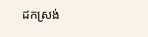ដកស្រង់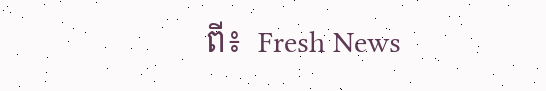ពី៖  Fresh News